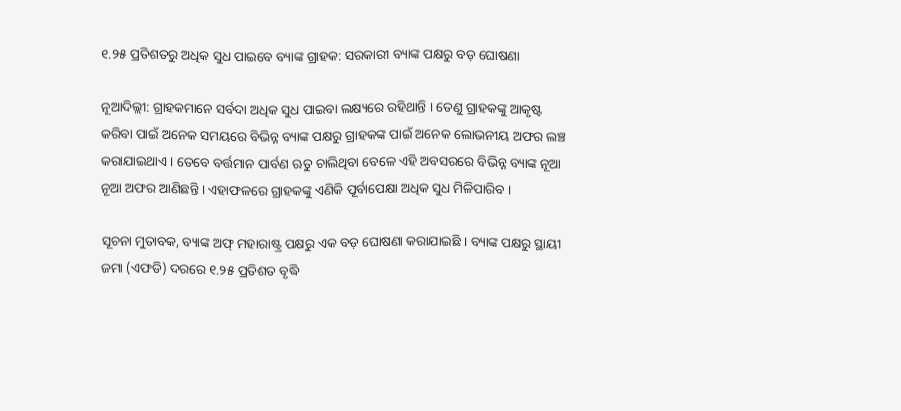୧.୨୫ ପ୍ରତିଶତରୁ ଅଧିକ ସୁଧ ପାଇବେ ବ୍ୟାଙ୍କ ଗ୍ରାହକ: ସରକାରୀ ବ୍ୟାଙ୍କ ପକ୍ଷରୁ ବଡ଼ ଘୋଷଣା

ନୂଆଦିଲ୍ଲୀ: ଗ୍ରାହକମାନେ ସର୍ବଦା ଅଧିକ ସୁଧ ପାଇବା ଲକ୍ଷ୍ୟରେ ରହିଥାନ୍ତି । ତେଣୁ ଗ୍ରାହକଙ୍କୁ ଆକୃଷ୍ଟ କରିବା ପାଇଁ ଅନେକ ସମୟରେ ବିଭିନ୍ନ ବ୍ୟାଙ୍କ ପକ୍ଷରୁ ଗ୍ରାହକଙ୍କ ପାଇଁ ଅନେକ ଲୋଭନୀୟ ଅଫର ଲଞ୍ଚ କରାଯାଇଥାଏ । ତେବେ ବର୍ତ୍ତମାନ ପାର୍ବଣ ଋତୁ ଚାଲିଥିବା ବେଳେ ଏହି ଅବସରରେ ବିଭିନ୍ନ ବ୍ୟାଙ୍କ ନୂଆ ନୂଆ ଅଫର ଆଣିଛନ୍ତି । ଏହାଫଳରେ ଗ୍ରାହକଙ୍କୁ ଏଣିକି ପୂର୍ବାପେକ୍ଷା ଅଧିକ ସୁଧ ମିଳିପାରିବ ।

ସୂଚନା ମୁତାବକ, ବ୍ୟାଙ୍କ ଅଫ୍ ମହାରାଷ୍ଟ୍ର ପକ୍ଷରୁ ଏକ ବଡ଼ ଘୋଷଣା କରାଯାଇଛି । ବ୍ୟାଙ୍କ ପକ୍ଷରୁ ସ୍ଥାୟୀ ଜମା (ଏଫଡି) ଦରରେ ୧.୨୫ ପ୍ରତିଶତ ବୃଦ୍ଧି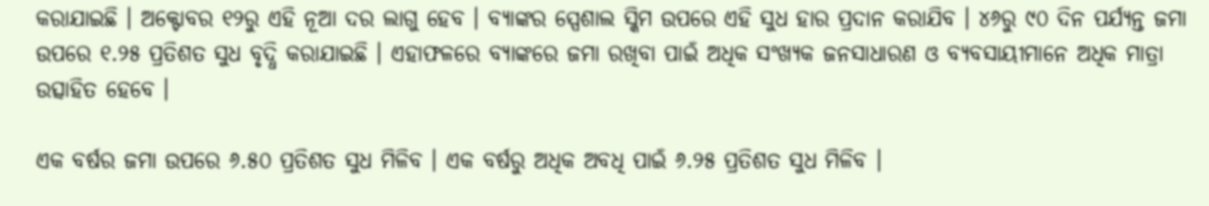କରାଯାଇଛି । ଅକ୍ଟୋବର ୧୨ରୁ ଏହି ନୂଆ ଦର ଲାଗୁ ହେବ । ବ୍ୟାଙ୍କର ସ୍ପେଶାଲ ସ୍କିମ ଉପରେ ଏହି ସୁଧ ହାର ପ୍ରଦାନ କରାଯିବ । ୪୬ରୁ ୯୦ ଦିନ ପର୍ଯ୍ୟନ୍ତ ଜମା ଉପରେ ୧.୨୫ ପ୍ରତିଶତ ସୁଧ ବୃଦ୍ଧି କରାଯାଇଛି । ଏହାଫଳରେ ବ୍ୟାଙ୍କରେ ଜମା ରଖିବା ପାଇଁ ଅଧିକ ସଂଖ୍ୟକ ଜନସାଧାରଣ ଓ ବ୍ୟବସାୟୀମାନେ ଅଧିକ ମାତ୍ରା ଉତ୍ସାହିତ ହେବେ ।

ଏକ ବର୍ଷର ଜମା ଉପରେ ୬.୫୦ ପ୍ରତିଶତ ସୁଧ ମିଳିବ । ଏକ ବର୍ଷରୁ ଅଧିକ ଅବଧି ପାଇଁ ୬.୨୫ ପ୍ରତିଶତ ସୁଧ ମିଳିବ ।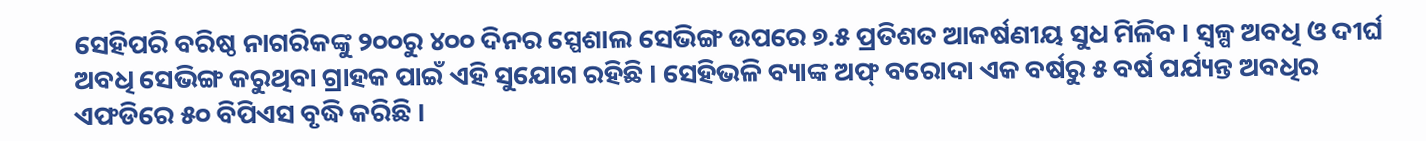ସେହିପରି ବରିଷ୍ଠ ନାଗରିକଙ୍କୁ ୨୦୦ରୁ ୪୦୦ ଦିନର ସ୍ପେଶାଲ ସେଭିଙ୍ଗ ଉପରେ ୭.୫ ପ୍ରତିଶତ ଆକର୍ଷଣୀୟ ସୁଧ ମିଳିବ । ସ୍ୱଳ୍ପ ଅବଧି ଓ ଦୀର୍ଘ ଅବଧି ସେଭିଙ୍ଗ କରୁଥିବା ଗ୍ରାହକ ପାଇଁ ଏହି ସୁଯୋଗ ରହିଛି । ସେହିଭଳି ବ୍ୟାଙ୍କ ଅଫ୍ ବରୋଦା ଏକ ବର୍ଷରୁ ୫ ବର୍ଷ ପର୍ଯ୍ୟନ୍ତ ଅବଧିର ଏଫଡିରେ ୫୦ ବିପିଏସ ବୃଦ୍ଧି କରିଛି ।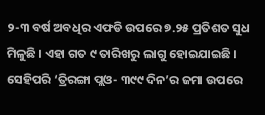୨-୩ ବର୍ଷ ଅବଧିର ଏଫଡି ଉପରେ ୭.୨୫ ପ୍ରତିଶତ ସୁଧ ମିଳୁଛି । ଏହା ଗତ ୯ ତାରିଖରୁ ଲାଗୁ ହୋଇଯାଇଛି । ସେହିପରି ‘ତ୍ରିରଙ୍ଗା ପ୍ଲଓ- ୩୯୯ ଦିନ’ର ଜମା ଉପରେ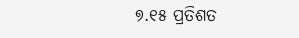୭.୧୫ ପ୍ରତିଶତ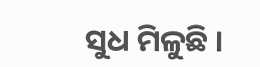ସୁଧ ମିଳୁଛି ।